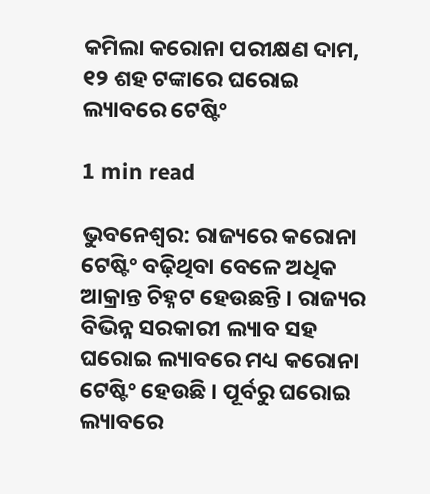କମିଲା କରୋନା ପରୀକ୍ଷଣ ଦାମ, ୧୨ ଶହ ଟଙ୍କାରେ ଘରୋଇ ଲ୍ୟାବରେ ଟେଷ୍ଟିଂ

1 min read

ଭୁବନେଶ୍ୱର: ରାଜ୍ୟରେ କରୋନା ଟେଷ୍ଟିଂ ବଢ଼ିଥିବା ବେଳେ ଅଧିକ ଆକ୍ରାନ୍ତ ଚିହ୍ନଟ ହେଉଛନ୍ତି । ରାଜ୍ୟର ବିଭିନ୍ନ ସରକାରୀ ଲ୍ୟାବ ସହ ଘରୋଇ ଲ୍ୟାବରେ ମଧ୍ୟ କରୋନା ଟେଷ୍ଟିଂ ହେଉଛି । ପୂର୍ବରୁ ଘରୋଇ ଲ୍ୟାବରେ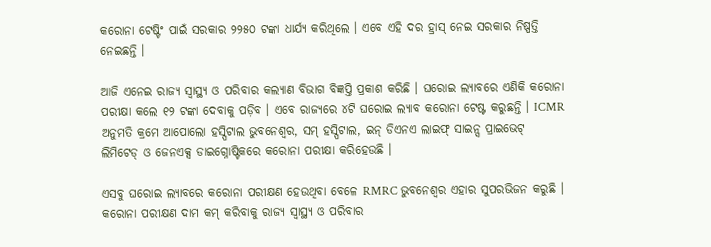କରୋନା ଟେଷ୍ଟିଂ ପାଇଁ ସରକାର ୨୨୫୦ ଟଙ୍କା ଧାର୍ଯ୍ୟ କରିଥିଲେ । ଏବେ ଏହି ଦର ହ୍ରାସ୍ ନେଇ ସରକାର ନିଷ୍ପତ୍ତି ନେଇଛନ୍ତି ।

ଆଜି ଏନେଇ ରାଜ୍ୟ ସ୍ୱାସ୍ଥ୍ୟ ଓ ପରିବାର କଲ୍ୟାଣ ବିଭାଗ ବିଜ୍ଞପ୍ତି ପ୍ରକାଶ କରିଛି । ଘରୋଇ ଲ୍ୟାବରେ ଏଣିକି କରୋନା ପରୀକ୍ଷା କଲେ ୧୨ ଟଙ୍କା ଦେବାକୁ ପଡ଼ିବ । ଏବେ ରାଜ୍ୟରେ ୪ଟି ଘରୋଇ ଲ୍ୟାବ କରୋନା ଟେଷ୍ଟ କରୁଛନ୍ତି । ICMR ଅନୁମତି କ୍ରମେ ଆପୋଲୋ ହସ୍ପିଟାଲ ଭୁବନେଶ୍ୱର, ସମ୍ ହସ୍ପିଟାଲ, ଇନ୍ ଡିଏନଏ ଲାଇଫ୍ ସାଇନ୍ସ ପ୍ରାଇଭେଟ୍ ଲିମିଟେଡ୍ ଓ ଜେନଏକ୍ସ ଡାଇଗ୍ନୋଷ୍ଟିକରେ କରୋନା ପରୀକ୍ଷା କରିହେଉଛି ।

ଏସବୁ ଘରୋଇ ଲ୍ୟାବରେ କରୋନା ପରୀକ୍ଷଣ ହେଉଥିବା ବେଳେ RMRC ଭୁବନେଶ୍ୱର ଏହାର ସୁପରଭିଜନ କରୁଛି । କରୋନା ପରୀକ୍ଷଣ ଦାମ କମ୍ କରିବାକୁ ରାଜ୍ୟ ସ୍ୱାସ୍ଥ୍ୟ ଓ ପରିବାର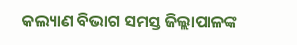କଲ୍ୟାଣ ବିଭାଗ ସମସ୍ତ ଜିଲ୍ଲାପାଳଙ୍କ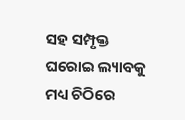ସହ ସମ୍ପୃକ୍ତ ଘରୋଇ ଲ୍ୟାବକୁ ମଧ୍ୟ ଚିଠିରେ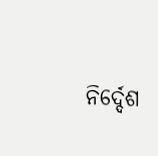ନିର୍ଦ୍ଦେଶ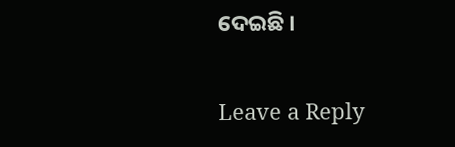ଦେଇଛି ।

Leave a Reply